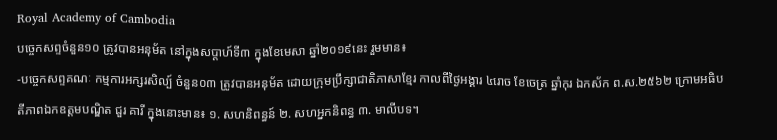Royal Academy of Cambodia
បច្ចេកសព្ទចំនួន១០ ត្រូវបានអនុម័ត នៅក្នុងសប្តាហ៍ទី៣ ក្នុងខែមេសា ឆ្នាំ២០១៩នេះ រួមមាន៖
-បច្ចេកសព្ទគណៈ កម្មការអក្សរសិល្ប៍ ចំនួន០៣ ត្រូវបានអនុម័ត ដោយក្រុមប្រឹក្សាជាតិភាសាខ្មែរ កាលពីថ្ងៃអង្គារ ៤រោច ខែចេត្រ ឆ្នាំកុរ ឯកស័ក ព.ស.២៥៦២ ក្រោមអធិបតីភាពឯកឧត្តមបណ្ឌិត ជួរ គារី ក្នុងនោះមាន៖ ១. សហនិពន្ធន៍ ២. សហអ្នកនិពន្ធ ៣. មាលីបទ។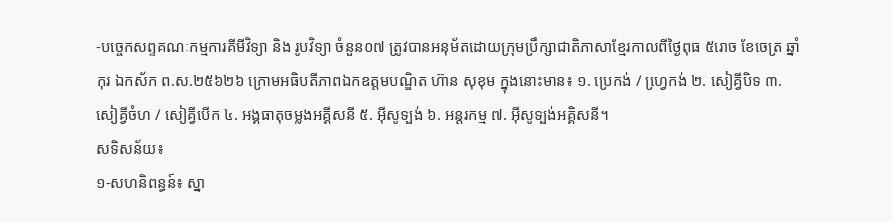-បច្ចេកសព្ទគណៈកម្មការគីមីវិទ្យា និង រូបវិទ្យា ចំនួន០៧ ត្រូវបានអនុម័តដោយក្រុមប្រឹក្សាជាតិភាសាខ្មែរកាលពីថ្ងៃពុធ ៥រោច ខែចេត្រ ឆ្នាំកុរ ឯកស័ក ព.ស.២៥៦២៦ ក្រោមអធិបតីភាពឯកឧត្តមបណ្ឌិត ហ៊ាន សុខុម ក្នុងនោះមាន៖ ១. ប្រេកង់ / ហ្វេ្រកង់ ២. សៀគ្វីបិទ ៣. សៀគ្វីចំហ / សៀគ្វីបើក ៤. អង្គធាតុចម្លងអគ្គីសនី ៥. អ៊ីសូទ្បង់ ៦. អន្តរកម្ម ៧. អ៊ីសូទ្បង់អគ្គិសនី។
សទិសន័យ៖
១-សហនិពន្ធន៍៖ ស្នា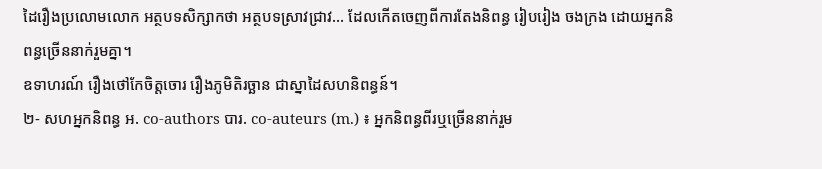ដៃរឿងប្រលោមលោក អត្ថបទសិក្សាកថា អត្ថបទស្រាវជ្រាវ... ដែលកើតចេញពីការតែងនិពន្ធ រៀបរៀង ចងក្រង ដោយអ្នកនិពន្ធច្រើននាក់រួមគ្នា។
ឧទាហរណ៍ រឿងថៅកែចិត្តចោរ រឿងភូមិតិរច្ឆាន ជាស្នាដៃសហនិពន្ធន៍។
២- សហអ្នកនិពន្ធ អ. co-authors បារ. co-auteurs (m.) ៖ អ្នកនិពន្ធពីរឬច្រើននាក់រួម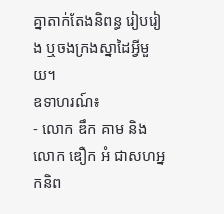គ្នាតាក់តែងនិពន្ធ រៀបរៀង ឬចងក្រងស្នាដៃអ្វីមួយ។
ឧទាហរណ៍៖
- លោក ឌឹក គាម និង លោក ឌឿក អំ ជាសហអ្នកនិព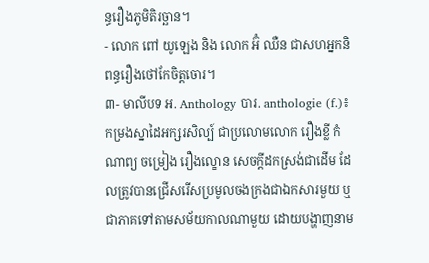ន្ធរឿងភូមិតិរច្ឆាន។
- លោក ពៅ យូឡេង និង លោក អ៊ំ ឈឺន ជាសហអ្នកនិពន្ធរឿងថៅកែចិត្តចោរ។
៣- មាលីបទ អ. Anthology បារ. anthologie (f.)៖ កម្រងស្នាដៃអក្សរសិល្ប៍ ជាប្រលោមលោក រឿងខ្លី កំណាព្យ ចម្រៀង រឿងល្ខោន សេចក្តីដកស្រង់ជាដើម ដែលត្រូវបានជ្រើសរើសប្រមូលចងក្រងជាឯកសារមួយ ឬជាភាគទៅតាមសម័យកាលណាមួយ ដោយបង្ហាញនាម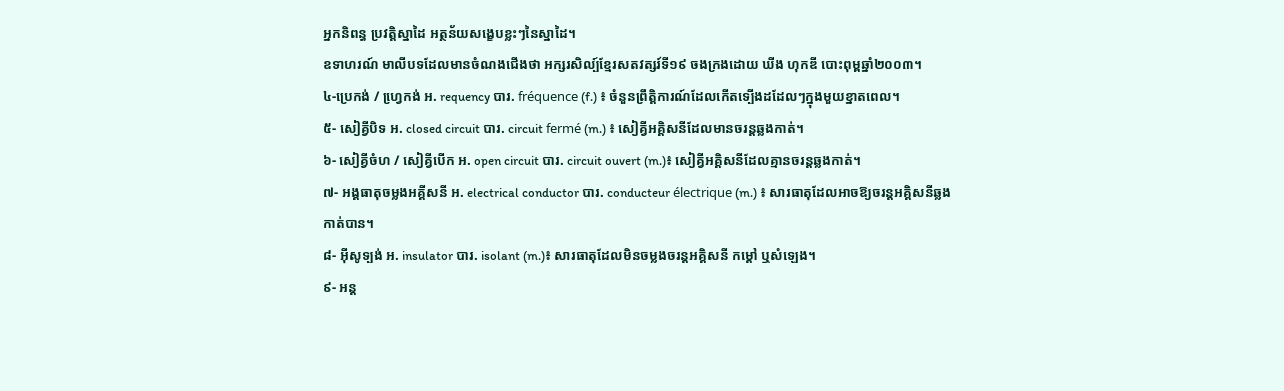អ្នកនិពន្ធ ប្រវត្តិស្នាដៃ អត្ថន័យសង្ខេបខ្លះៗនៃស្នាដៃ។
ឧទាហរណ៍ មាលីបទដែលមានចំណងជើងថា អក្សរសិល្ប៍ខ្មែរសតវត្សរ៍ទី១៩ ចងក្រងដោយ ឃីង ហុកឌី បោះពុម្ពឆ្នាំ២០០៣។
៤-ប្រេកង់ / ហ្វេ្រកង់ អ. requency បារ. fréquence (f.) ៖ ចំនួនព្រឹត្តិការណ៍ដែលកើតទ្បើងដដែលៗក្នុងមួយខ្នាតពេល។
៥- សៀគ្វីបិទ អ. closed circuit បារ. circuit fermé (m.) ៖ សៀគ្វីអគ្គិសនីដែលមានចរន្តឆ្លងកាត់។
៦- សៀគ្វីចំហ / សៀគ្វីបើក អ. open circuit បារ. circuit ouvert (m.)៖ សៀគ្វីអគ្គិសនីដែលគ្មានចរន្តឆ្លងកាត់។
៧- អង្គធាតុចម្លងអគ្គីសនី អ. electrical conductor បារ. conducteur électrique (m.) ៖ សារធាតុដែលអាចឱ្យចរន្តអគ្គិសនីឆ្លងកាត់បាន។
៨- អ៊ីសូទ្បង់ អ. insulator បារ. isolant (m.)៖ សារធាតុដែលមិនចម្លងចរន្តអគ្គិសនី កម្តៅ ឬសំឡេង។
៩- អន្ត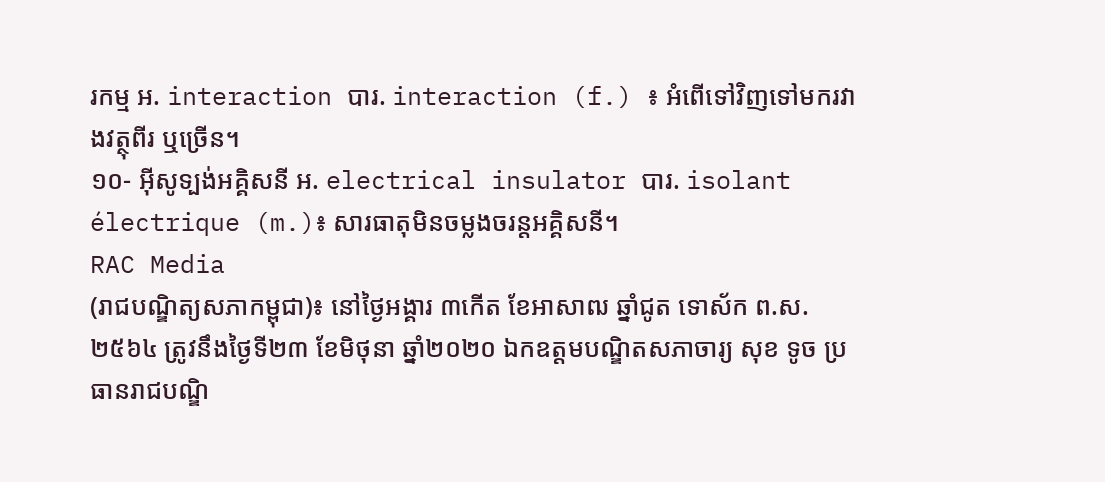រកម្ម អ. interaction បារ. interaction (f.) ៖ អំពើទៅវិញទៅមករវាងវត្ថុពីរ ឬច្រើន។
១០- អ៊ីសូទ្បង់អគ្គិសនី អ. electrical insulator បារ. isolant électrique (m.)៖ សារធាតុមិនចម្លងចរន្តអគ្គិសនី។
RAC Media
(រាជបណ្ឌិត្យសភាកម្ពុជា)៖ នៅថ្ងៃអង្គារ ៣កើត ខែអាសាឍ ឆ្នាំជូត ទោស័ក ព.ស.២៥៦៤ ត្រូវនឹងថ្ងៃទី២៣ ខែមិថុនា ឆ្នាំ២០២០ ឯកឧត្តមបណ្ឌិតសភាចារ្យ សុខ ទូច ប្រធានរាជបណ្ឌិ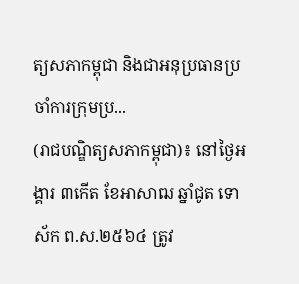ត្យសភាកម្ពុជា និងជាអនុប្រធានប្រចាំការក្រុមប្រ...
(រាជបណ្ឌិត្យសភាកម្ពុជា)៖ នៅថ្ងៃអង្គារ ៣កើត ខែអាសាឍ ឆ្នាំជូត ទោស័ក ព.ស.២៥៦៤ ត្រូវ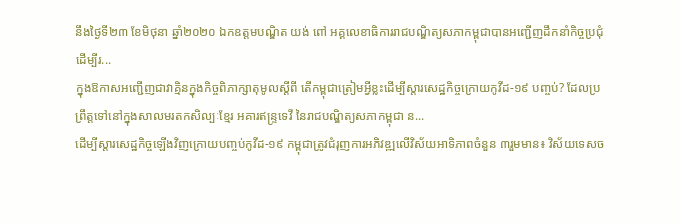នឹងថ្ងៃទី២៣ ខែមិថុនា ឆ្នាំ២០២០ ឯកឧត្តមបណ្ឌិត យង់ ពៅ អគ្គលេខាធិការរាជបណ្ឌិត្យសភាកម្ពុជាបានអញ្ជើញដឹកនាំកិច្ចប្រជុំ ដើម្បីរ...
ក្នុងឱកាសអញ្ជើញជាវាគ្មិនក្នុងកិច្ចពិភាក្សាតុមូលស្តីពី តើកម្ពុជាត្រៀមអ្វីខ្លះដើម្បីស្តារសេដ្ឋកិច្ចក្រោយកូវីដ-១៩ បញ្ចប់? ដែលប្រព្រឹត្តទៅនៅក្នុងសាលមរតកសិល្បៈខ្មែរ អគារឥន្ទ្រទេវី នៃរាជបណ្ឌិត្យសភាកម្ពុជា ន...
ដើម្បីស្តារសេដ្ឋកិច្ចឡើងវិញក្រោយបញ្ចប់កូវីដ-១៩ កម្ពុជាត្រូវជំរុញការអភិវឌ្ឍលើវិស័យអាទិភាពចំនួន ៣រួមមាន៖ វិស័យទេសច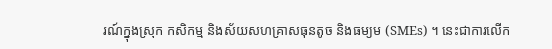រណ៍ក្នុងស្រុក កសិកម្ម និងស័យសហគ្រាសធុនតូច និងធម្យម (SMEs) ។ នេះជាការលើក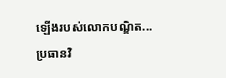ឡើងរបស់លោកបណ្ឌិត...
ប្រធានវិ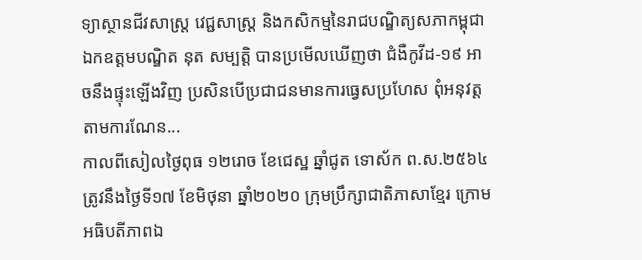ទ្យាស្ថានជីវសាស្ត្រ វេជ្ជសាស្ត្រ និងកសិកម្មនៃរាជបណ្ឌិត្យសភាកម្ពុជា ឯកឧត្តមបណ្ឌិត នុត សម្បត្តិ បានប្រមើលឃើញថា ជំងឺកូវីដ-១៩ អាចនឹងផ្ទុះឡើងវិញ ប្រសិនបើប្រជាជនមានការធ្វេសប្រហែស ពុំអនុវត្តតាមការណែន...
កាលពីសៀលថ្ងៃពុធ ១២រោច ខែជេស្ឋ ឆ្នាំជូត ទោស័ក ព.ស.២៥៦៤ ត្រូវនឹងថ្ងៃទី១៧ ខែមិថុនា ឆ្នាំ២០២០ ក្រុមប្រឹក្សាជាតិភាសាខ្មែរ ក្រោមអធិបតីភាពឯ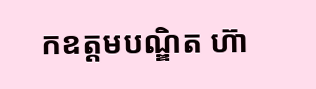កឧត្តមបណ្ឌិត ហ៊ា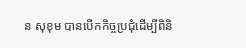ន សុខុម បានបើកកិច្ចប្រជុំដើម្បីពិនិ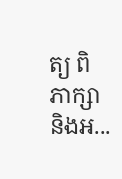ត្យ ពិភាក្សា និងអ...